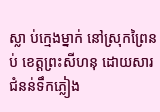ស្លា ប់ក្មេងម្នាក់ នៅស្រុកព្រៃនប់ ខេត្តព្រះសីហនុ ដោយសារជំនន់ទឹកភ្លៀង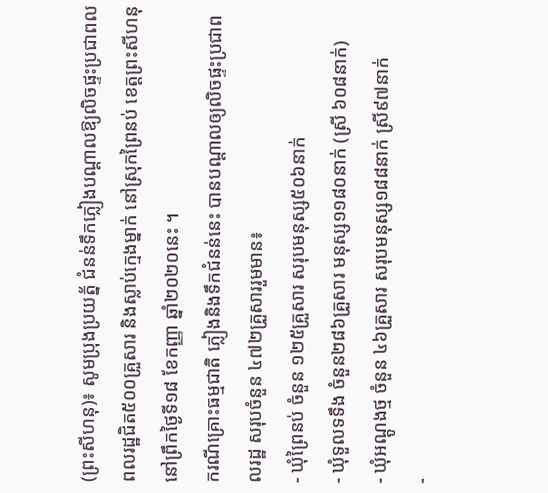(ព្រះសីហនុ)៖ សូមប្រុងប្រយត្ន័ ជំនន់ទឹកភ្លៀងបណ្តាលឱ្យលិចផ្ទះប្រជាពលពលរដ្ឋជិត៥០០គ្រួសារ និងស្លាប់ក្មេងម្នាក់ នៅស្រុកព្រៃនប់ ខេត្តព្រះសីហនុ នៅព្រឹកថ្ងៃទី១៨ ខែកញ្ញា ឆ្នាំ២០២០នេះ ។
ករណីគ្រោះធម្មជាតិ ភ្លៀងនិងទឹកជំនន់នេះ បានបណ្តាលឲ្យលិចផ្ទះប្រជាពលរដ្ឋ សរុបចំនួន ៤៧២គ្រួសាររួមមាន៖
- ឃុំព្រៃនប់ ចំនួន ១២៥គ្រួសារ សរុបមនុស្ស៥០៦នាក់
- ឃុំទួលទទឹង ចំនួន២៨៦គ្រួសារ មនុស្ស១១៨០នាក់ (ស្រី ៦០៨នាក់)
- ឃុំអណ្តូងថ្ម ចំនួន ៤៦គ្រួសារ សរុបមនុស្ស១៨៨នាក់ ស្រី៩៧នាក់
-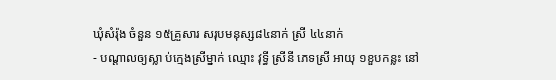ឃុំសំរ៉ុង ចំនួន ១៥គ្រួសារ សរុបមនុស្ស៨៤នាក់ ស្រី ៤៤នាក់
- បណ្តាលឲ្យស្លា ប់ក្មេងស្រីម្នាក់ ឈ្មោះ វុទ្ធី ស្រីនី ភេទស្រី អាយុ ១ខួបកន្លះ នៅ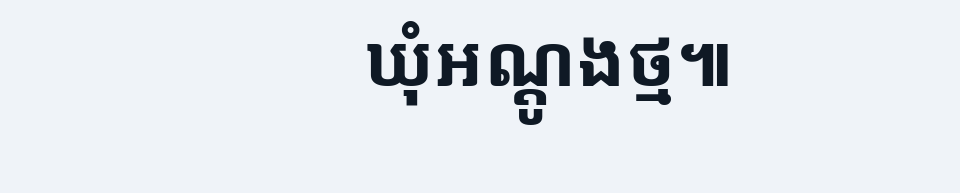ឃុំអណ្តូងថ្ម៕